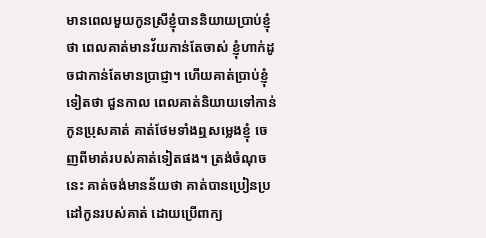មានពេលមួយកូនស្រីខ្ញុំបាននិយាយប្រាប់ខ្ញុំថា ពេលគាត់មានវ័យកាន់តែចាស់ ខ្ញុំហាក់ដូចជាកាន់តែមានប្រាជ្ញា។ ហើយគាត់ប្រាប់ខ្ញុំទៀតថា ជួនកាល ពេលគាត់និយាយទៅកាន់កូនប្រុសគាត់ គាត់ថែមទាំងឮសម្លេងខ្ញុំ ចេញពីមាត់របស់គាត់ទៀតផង។ ត្រង់ចំណុចនេះ គាត់ចង់មានន័យថា គាត់បានប្រៀនប្រដៅកូនរបស់គាត់ ដោយប្រើពាក្យ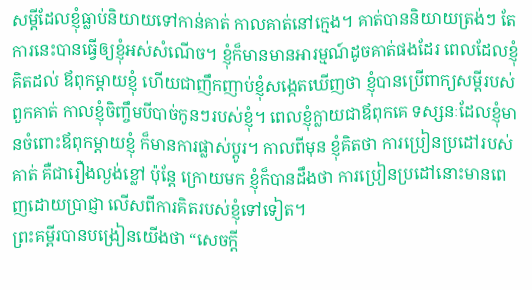សម្តីដែលខ្ញុំធ្លាប់និយាយទៅកាន់គាត់ កាលគាត់នៅក្មេង។ គាត់បាននិយាយត្រង់ៗ តែការនេះបានធ្វើឲ្យខ្ញុំអស់សំណើច។ ខ្ញុំក៏មានមានអារម្មណ៍ដូចគាត់ផងដែរ ពេលដែលខ្ញុំគិតដល់ ឪពុកម្តាយខ្ញុំ ហើយជាញឹកញាប់ខ្ញុំសង្កេតឃើញថា ខ្ញុំបានប្រើពាក្យសម្តីរបស់ពួកគាត់ កាលខ្ញុំចិញ្ចឹមបីបាច់កូនៗរបស់ខ្ញុំ។ ពេលខ្ញុំក្លាយជាឪពុកគេ ទស្សនៈដែលខ្ញុំមានចំពោះឪពុកម្តាយខ្ញុំ ក៏មានការផ្លាស់ប្តូរ។ កាលពីមុន ខ្ញុំគិតថា ការប្រៀនប្រដៅរបស់គាត់ គឺជារឿងល្ងង់ខ្លៅ ប៉ុន្តែ ក្រោយមក ខ្ញុំក៏បានដឹងថា ការប្រៀនប្រដៅនោះមានពេញដោយប្រាជ្ញា លើសពីការគិតរបស់ខ្ញុំទៅទៀត។
ព្រះគម្ពីរបានបង្រៀនយើងថា “សេចក្តី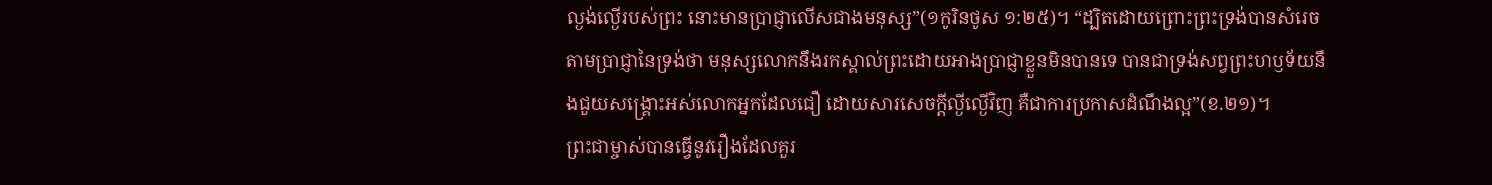ល្ងង់ល្ងើរបស់ព្រះ នោះមានប្រាជ្ញាលើសជាងមនុស្ស”(១កូរិនថូស ១:២៥)។ “ដ្បិតដោយព្រោះព្រះទ្រង់បានសំរេចតាមប្រាជ្ញានៃទ្រង់ថា មនុស្សលោកនឹងរកស្គាល់ព្រះដោយអាងប្រាជ្ញាខ្លួនមិនបានទេ បានជាទ្រង់សព្វព្រះហឫទ័យនឹងជួយសង្គ្រោះអស់លោកអ្នកដែលជឿ ដោយសារសេចក្តីល្ងីល្ងើវិញ គឺជាការប្រកាសដំណឹងល្អ”(ខ.២១)។
ព្រះជាម្ចាស់បានធ្វើនូវរឿងដែលគួរ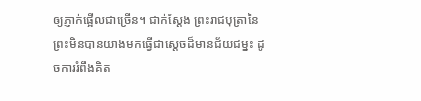ឲ្យភ្ញាក់ផ្អើលជាច្រើន។ ជាក់ស្តែង ព្រះរាជបុត្រានៃព្រះមិនបានយាងមកធ្វើជាស្តេចដ៏មានជ័យជម្នះ ដូចការរំពឹងគិត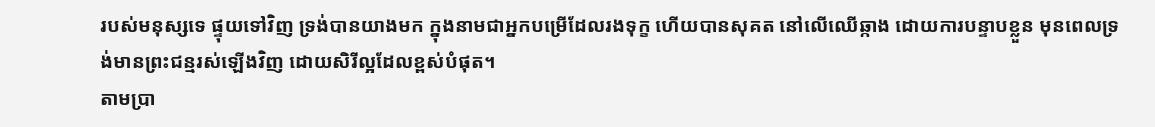របស់មនុស្សទេ ផ្ទុយទៅវិញ ទ្រង់បានយាងមក ក្នុងនាមជាអ្នកបម្រើដែលរងទុក្ខ ហើយបានសុគត នៅលើឈើឆ្កាង ដោយការបន្ទាបខ្លួន មុនពេលទ្រង់មានព្រះជន្មរស់ឡើងវិញ ដោយសិរីល្អដែលខ្ពស់បំផុត។
តាមប្រា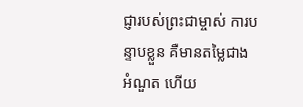ជ្ញារបស់ព្រះជាម្ចាស់ ការបន្ទាបខ្លួន គឺមានតម្លៃជាងអំណួត ហើយ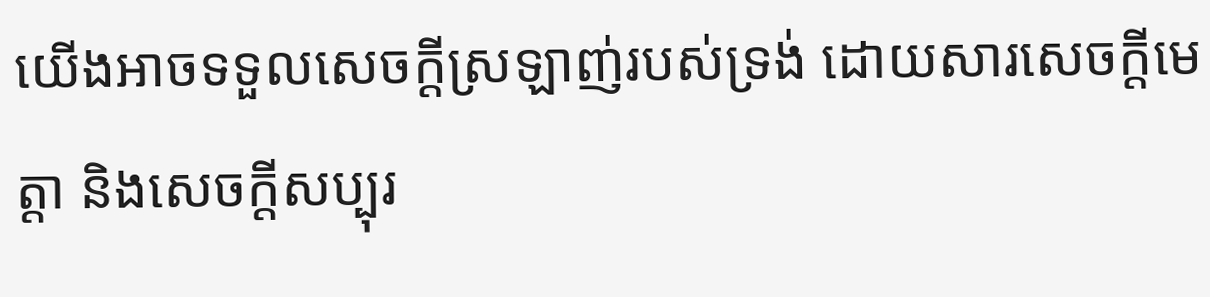យើងអាចទទួលសេចក្តីស្រឡាញ់របស់ទ្រង់ ដោយសារសេចក្តីមេត្តា និងសេចក្តីសប្បុរ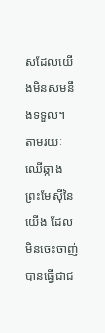សដែលយើងមិនសមនឹងទទួល។ តាមរយៈឈើឆ្កាង ព្រះមែស៊ីនៃយើង ដែលមិនចេះចាញ់ បានធ្វើជាជ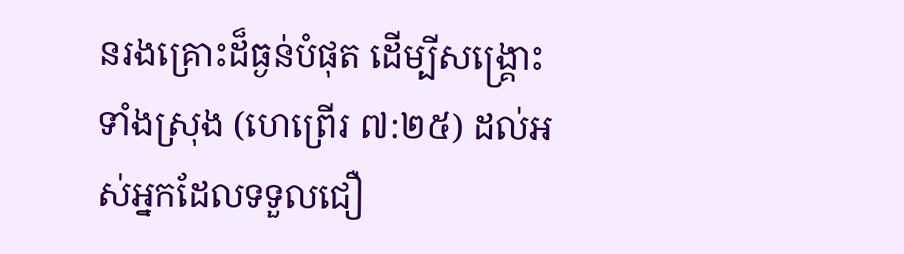នរងគ្រោះដ៏ធ្ងន់បំផុត ដើម្បីសង្រ្គោះទាំងស្រុង (ហេព្រើរ ៧:២៥) ដល់អស់អ្នកដែលទទួលជឿ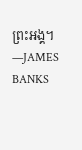ព្រះអង្គ។ —JAMES BANKS